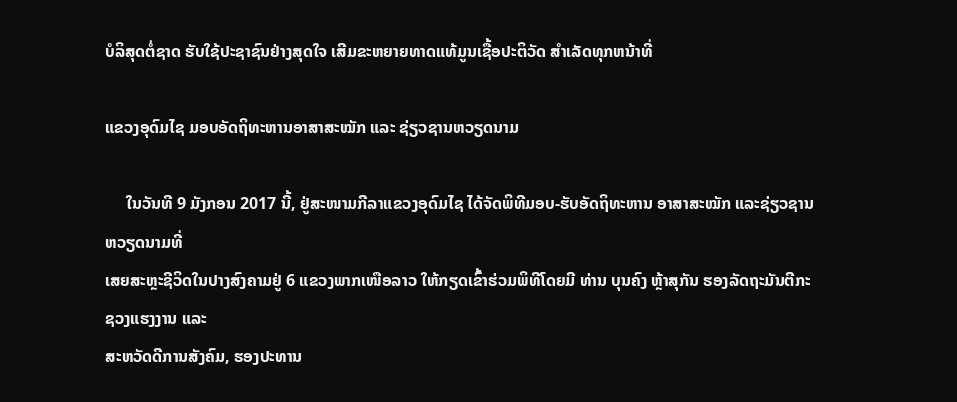ບໍລິສຸດຕໍ່ຊາດ ຮັບໃຊ້ປະຊາຊົນຢ່າງສຸດໃຈ ເສີມຂະຫຍາຍທາດແທ້ມູນເຊື້ອປະຕິວັດ ສໍາເລັດທຸກຫນ້າທີ່

ແຂວງອຸດົມໄຊ ມອບອັດຖິທະຫານອາສາສະໝັກ ແລະ ຊ່ຽວຊານຫວຽດນາມ

     ໃນວັນທີ 9 ມັງກອນ 2017 ນີ້, ຢູ່ສະໜາມກີລາແຂວງອຸດົມໄຊ ໄດ້ຈັດພິທີມອບ-ຮັບອັດຖິທະຫານ ອາສາສະໝັກ ແລະຊ່ຽວຊານຫວຽດນາມທີ່
ເສຍສະຫຼະຊີວິດໃນປາງສົງຄາມຢູ່ 6 ແຂວງພາກເໜືອລາວ ໃຫ້ກຽດເຂົ້າຮ່ວມພິທີໂດຍມີ ທ່ານ ບຸນຄົງ ຫຼ້າສຸກັນ ຮອງລັດຖະມັນຕີກະຊວງແຮງງານ ແລະ
ສະຫວັດດີການສັງຄົມ, ຮອງປະທານ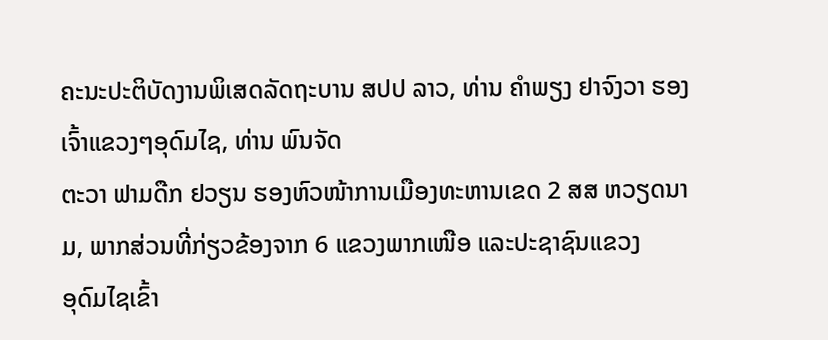ຄະນະປະຕິບັດງານພິເສດລັດຖະບານ ສປປ ລາວ, ທ່ານ ຄຳພຽງ ຢາຈົງວາ ຮອງເຈົ້າແຂວງໆອຸດົມໄຊ, ທ່ານ ພົນຈັດ
ຕະວາ ຟາມດືກ ຢວຽນ ຮອງຫົວໜ້າການເມືອງທະຫານເຂດ 2 ສສ ຫວຽດນາມ, ພາກສ່ວນທີ່ກ່ຽວຂ້ອງຈາກ 6 ແຂວງພາກເໜືອ ແລະປະຊາຊົນແຂວງ
ອຸດົມໄຊເຂົ້າ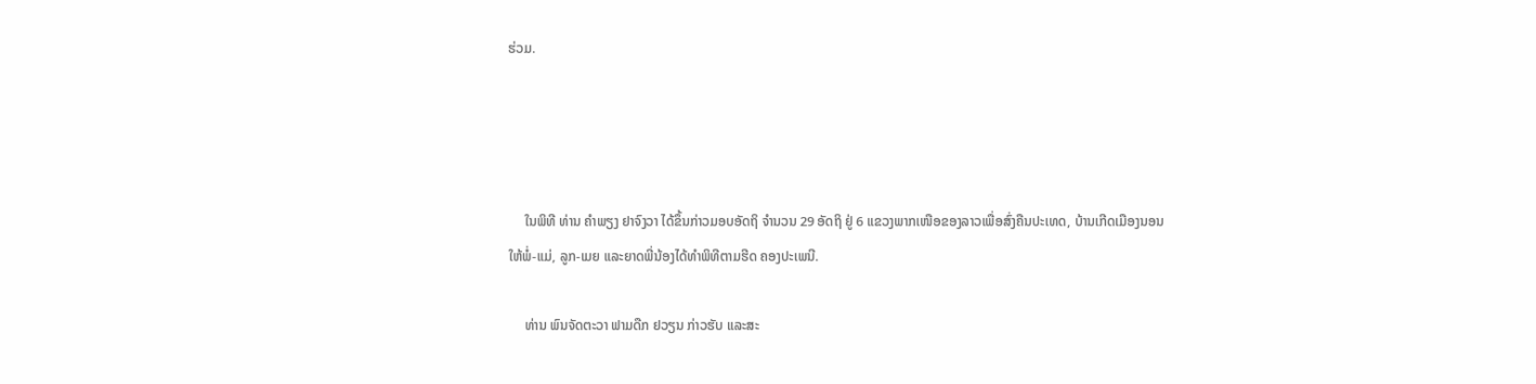ຮ່ວມ.




     ໃນພິທີ ທ່ານ ຄຳພຽງ ຢາຈົງວາ ໄດ້ຂຶ້ນກ່າວມອບອັດຖິ ຈຳນວນ 29 ອັດຖິ ຢູ່ 6 ແຂວງພາກເໜືອຂອງລາວເພື່ອສົ່ງຄືນປະເທດ, ບ້ານເກີດເມືອງນອນ
ໃຫ້ພໍ່-ແມ່, ລູກ-ເມຍ ແລະຍາດພີ່ນ້ອງໄດ້ທຳພິທີຕາມຮີດ ຄອງປະເພນີ.

     ທ່ານ ພົນຈັດຕະວາ ຟາມດືກ ຢວຽນ ກ່າວຮັບ ແລະສະ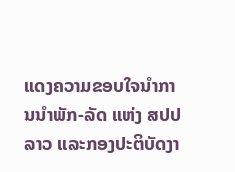ແດງຄວາມຂອບໃຈນຳການນຳພັກ-ລັດ ແຫ່ງ ສປປ ລາວ ແລະກອງປະຕິບັດງາ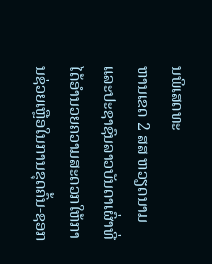ນພິເສດທະ
ຫານເຂດ 2 ສສ ຫວຽດນາມ ແລະປະຊາຊົນລາວບັນດາເຜົ່າທີ່ໄດ້ອຳນວຍຄວາມສະດວກໃຫ້ການຊ່ວຍເຫຼືອໃນການຂຸດຄົ້ນ-ຊອກ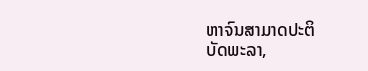ຫາຈົນສາມາດປະຕິ
ບັດພະລາ,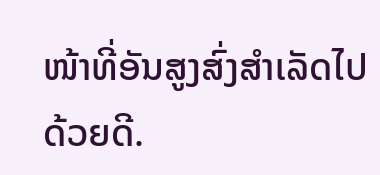ໜ້າທີ່ອັນສູງສົ່ງສຳເລັດໄປດ້ວຍດີ.